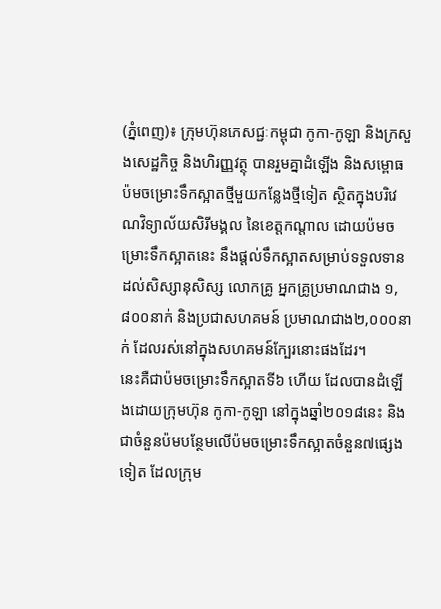(ភ្នំពេញ)៖ ក្រុមហ៊ុនភេសជ្ជៈកម្ពុជា កូកា-កូឡា និងក្រសួងសេដ្ឋកិច្ច និងហិរញ្ញវត្ថុ បានរួមគ្នាដំឡើង និងសម្ពោធប៉មចម្រោះទឹកស្អាតថ្មីមួយកន្លែងថ្មីទៀត ស្ថិតក្នុងបរិវេណវិទ្យាល័យសិរីមង្គល នៃខេត្តកណ្តាល ដោយប៉មចម្រោះទឹកស្អាតនេះ នឹងផ្តល់ទឹកស្អាតសម្រាប់ទទួលទាន ដល់សិស្សានុសិស្ស លោកគ្រូ អ្នកគ្រូប្រមាណជាង ១,៨០០នាក់ និងប្រជាសហគមន៍ ប្រមាណជាង២,០០០នាក់ ដែលរស់នៅក្នុងសហគមន៍ក្បែរនោះផងដែរ។
នេះគឺជាប៉មចម្រោះទឹកស្អាតទី៦ ហើយ ដែលបានដំឡើងដោយក្រុមហ៊ុន កូកា-កូឡា នៅក្នុងឆ្នាំ២០១៨នេះ និងជាចំនួនប៉មបន្ថែមលើប៉មចម្រោះទឹកស្អាតចំនួន៧ផ្សេងទៀត ដែលក្រុម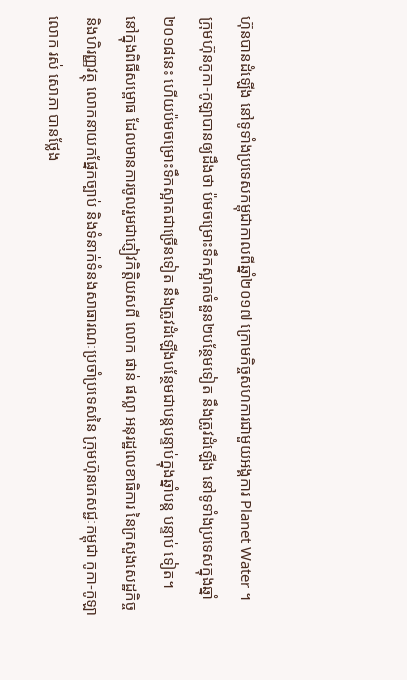ហ៊ុនបានដំឡើង នៅទូទាំងប្រទេសកម្ពុជាកាលពីឆ្នាំ២០១៧ ក្រោមកិច្ចសហការជាមួយអង្គការ Planet Water ។
ក្រុមហ៊ុនកូកា-កូឡាបានឲ្យដឹងថា ប៉មចម្រោះទឹកស្អាតចំនួន២បន្ថែមទៀត នឹងត្រូវដំឡើង នៅទូទាំងប្រទេសក្នុងឆ្នាំ ២០១៨នេះ ហើយប៉មចម្រោះទឹកស្អាតជាច្រើនទៀត នឹងត្រូវដំឡើងបន្ថែមជាបន្តបន្ទាប់ក្នុងឆ្នាំបន្ត បន្ទាប់ ទៀត។
នៅក្នុងពិធីសម្ពោធ ដែលមានការចូលរួមជាភ្ញៀវកិតិ្តយសពី លោក ផាន់ ផល្លា អនុរដ្ឋលេខាធិការ នៃក្រសួងសេដ្ឋកិច្ច និងហិរញ្ញវត្ថុ លោកនាយកផ្នែកច្បាប់ និងទំនាក់ទំនងសាធារណៈប្រចាំប្រទេសនៃ ក្រុមហ៊ុនភេសជ្ជៈកម្ពុជា កូកា-កូឡា លោក រស់ សោភា បានថ្លែង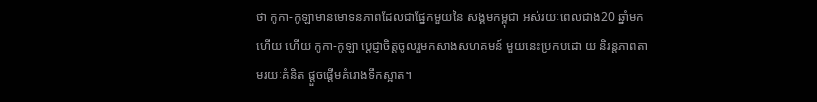ថា កូកា-កូឡាមានមោទនភាពដែលជាផ្នែកមួយនៃ សង្គមកម្ពុជា អស់រយៈពេលជាង20 ឆ្នាំមកហើយ ហើយ កូកា-កូឡា ប្តេជ្ញាចិត្តចូលរួមកសាងសហគមន៍ មួយនេះប្រកបដោ យ និរន្តភាពតាមរយៈគំនិត ផ្តួចផ្តើមគំរោងទឹកស្អាត។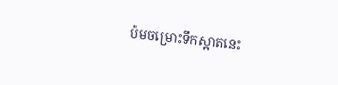ប៉មចម្រោះទឹកស្អាតនេះ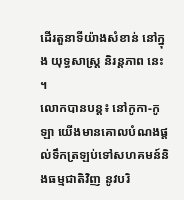ដើរតួនាទីយ៉ាងសំខាន់ នៅក្នុង យុទ្ធសាស្រ្ត និរន្តភាព នេះ ។
លោកបានបន្ត៖ នៅកូកា-កូឡា យើងមានគោលបំណងផ្តល់ទឹកត្រឡប់ទៅសហគមន៍និងធម្មជាតិវិញ នូវបរិ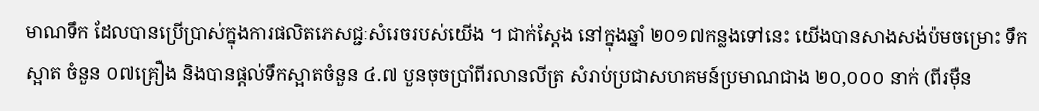មាណទឹក ដែលបានប្រើប្រាស់ក្នុងការផលិតភេសជ្ជៈសំរេចរបស់យើង ។ ជាក់ស្តែង នៅក្នុងឆ្នាំ ២០១៧កន្លងទៅនេះ យើងបានសាងសង់ប៉មចម្រោះ ទឹកស្អាត ចំនួន ០៧គ្រឿង និងបានផ្តល់ទឹកស្អាតចំនួន ៤.៧ បួនចុចប្រាំពីរលានលីត្រ សំរាប់ប្រជាសហគមន៍ប្រមាណជាង ២០,០០០ នាក់ (ពីរម៉ឺន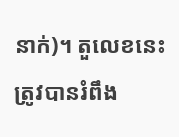នាក់)។ តួលេខនេះត្រូវបានរំពឹង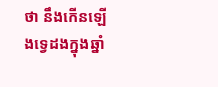ថា នឹងកើនឡើងទ្វេដងក្នុងឆ្នាំ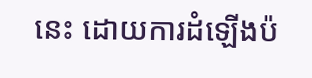នេះ ដោយការដំឡើងប៉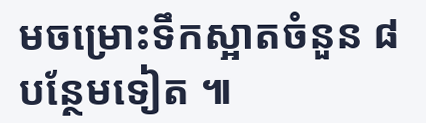មចម្រោះទឹកស្អាតចំនួន ៨ បន្ថែមទៀត ៕